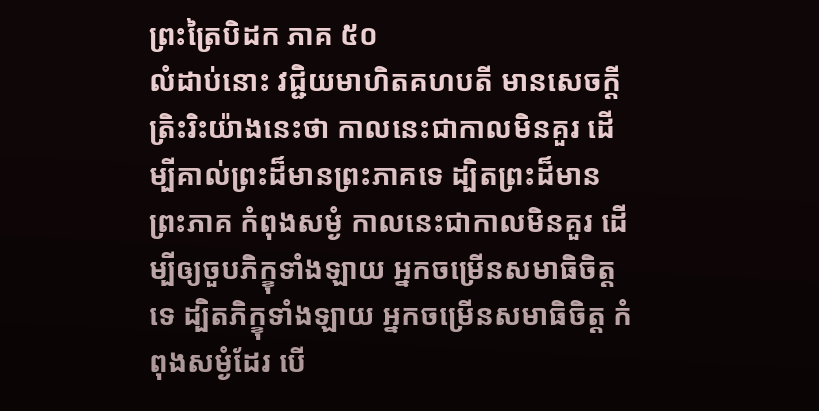ព្រះត្រៃបិដក ភាគ ៥០
លំដាប់នោះ វជ្ជិយមាហិតគហបតី មានសេចក្តីត្រិះរិះយ៉ាងនេះថា កាលនេះជាកាលមិនគួរ ដើម្បីគាល់ព្រះដ៏មានព្រះភាគទេ ដ្បិតព្រះដ៏មានព្រះភាគ កំពុងសម្ងំ កាលនេះជាកាលមិនគួរ ដើម្បីឲ្យចួបភិក្ខុទាំងឡាយ អ្នកចម្រើនសមាធិចិត្តទេ ដ្បិតភិក្ខុទាំងឡាយ អ្នកចម្រើនសមាធិចិត្ត កំពុងសម្ងំដែរ បើ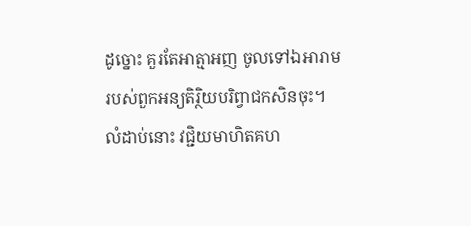ដូច្នោះ គួរតែអាត្មាអញ ចូលទៅឯអារាមរបស់ពួកអន្យតិរ្ថិយបរិព្វាជកសិនចុះ។ លំដាប់នោះ វជ្ជិយមាហិតគហ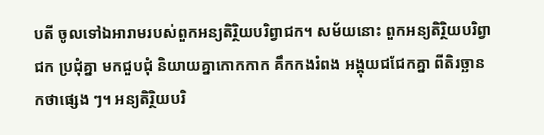បតី ចូលទៅឯអារាមរបស់ពួកអន្យតិរ្ថិយបរិព្វាជក។ សម័យនោះ ពួកអន្យតិរ្ថិយបរិព្វាជក ប្រជុំគ្នា មកជួបជុំ និយាយគ្នាកោកកាក គឹកកងរំពង អង្គុយជជែកគ្នា ពីតិរច្ឆានកថាផ្សេង ៗ។ អន្យតិរ្ថិយបរិ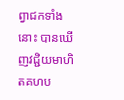ព្វាជកទាំងនោះ បានឃើញវជ្ជិយមាហិតគហប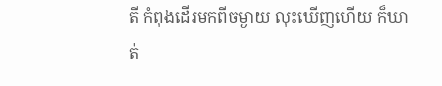តី កំពុងដើរមកពីចម្ងាយ លុះឃើញហើយ ក៏ឃាត់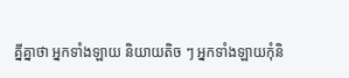គ្នីគ្នាថា អ្នកទាំងឡាយ និយាយតិច ៗ អ្នកទាំងឡាយកុំនិ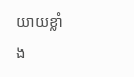យាយខ្លាំង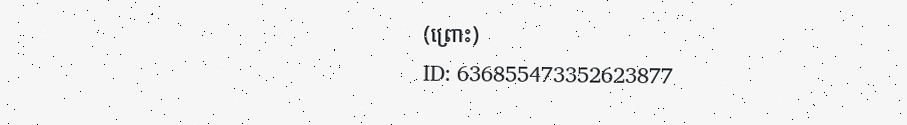(ព្រោះ)
ID: 636855473352623877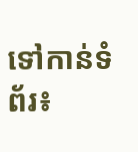ទៅកាន់ទំព័រ៖